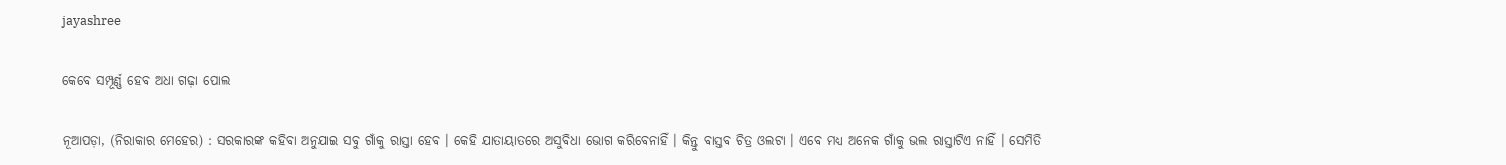jayashree

କେବେ ସମ୍ପୂର୍ଣ୍ଣ ହେବ ଅଧା ଗଢ଼ା ପୋଲ

ନୂଆପଡ଼ା, (ନିରାକାର ମେହେର) : ସରକାରଙ୍କ କହିବା ଅନୁଯାଇ ସବୁ ଗାଁକୁ ରାସ୍ତା ହେବ । କେହି ଯାତାୟାତରେ ଅସୁବିଧା ଭୋଗ କରିବେନାହିଁ । କିନ୍ତୁ ବାସ୍ତବ ଚିତ୍ର ଓଲଟା । ଏବେ ମଧ୍ୟ ଅନେକ ଗାଁକୁ ଭଲ ରାସ୍ତାଟିଏ ନାହିଁ । ସେମିତି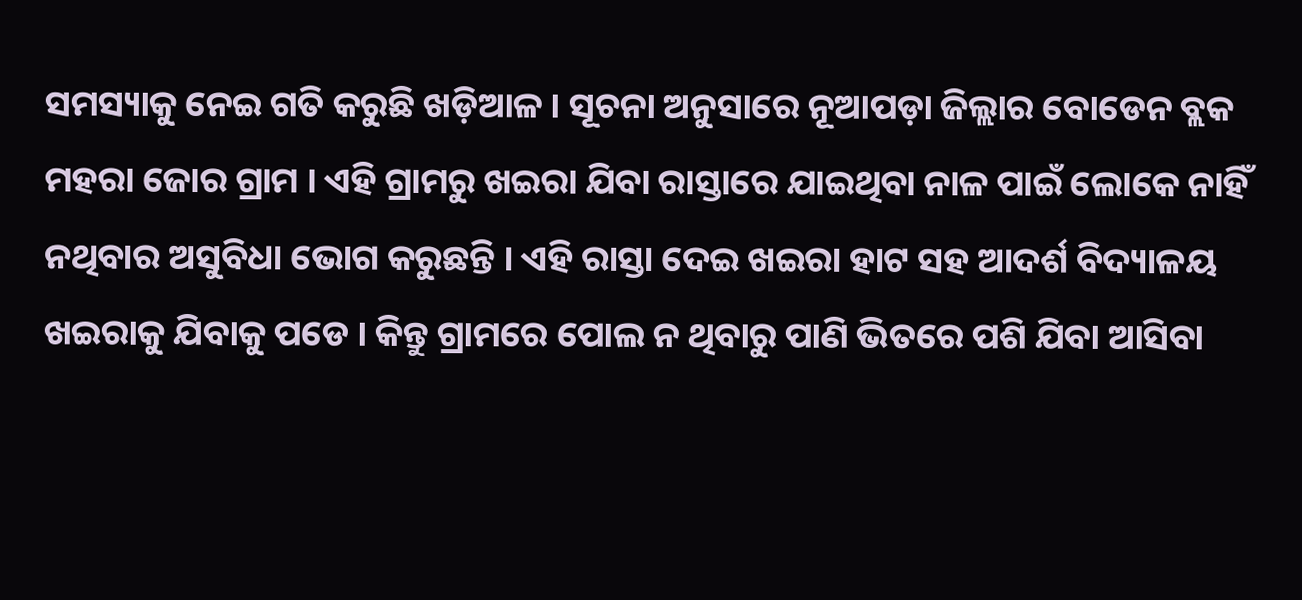ସମସ୍ୟାକୁ ନେଇ ଗତି କରୁଛି ଖଡ଼ିଆଳ । ସୂଚନା ଅନୁସାରେ ନୂଆପଡ଼ା ଜିଲ୍ଲାର ବୋଡେନ ବ୍ଲକ ମହରା ଜୋର ଗ୍ରାମ । ଏହି ଗ୍ରାମରୁ ଖଇରା ଯିବା ରାସ୍ତାରେ ଯାଇଥିବା ନାଳ ପାଇଁ ଲୋକେ ନାହିଁ ନଥିବାର ଅସୁବିଧା ଭୋଗ କରୁଛନ୍ତି । ଏହି ରାସ୍ତା ଦେଇ ଖଇରା ହାଟ ସହ ଆଦର୍ଶ ବିଦ୍ୟାଳୟ ଖଇରାକୁ ଯିବାକୁ ପଡେ । କିନ୍ତୁ ଗ୍ରାମରେ ପୋଲ ନ ଥିବାରୁ ପାଣି ଭିତରେ ପଶି ଯିବା ଆସିବା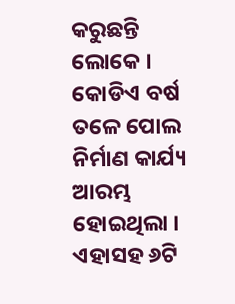କରୁଛନ୍ତି ଲୋକେ । କୋଡିଏ ବର୍ଷ ତଳେ ପୋଲ ନିର୍ମାଣ କାର୍ଯ୍ୟ ଆରମ୍ଭ ହୋଇଥିଲା ।  ଏହାସହ ୬ଟି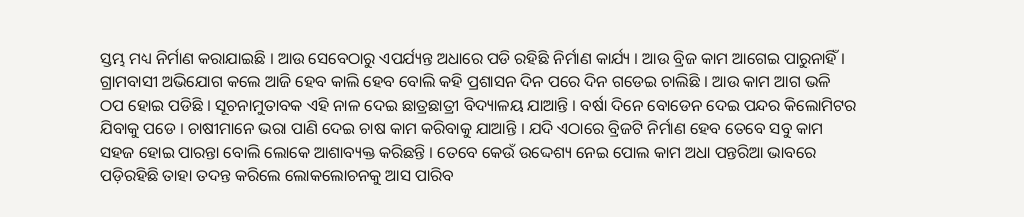ସ୍ତମ୍ଭ ମଧ୍ୟ ନିର୍ମାଣ କରାଯାଇଛି । ଆଉ ସେବେଠାରୁ ଏପର୍ଯ୍ୟନ୍ତ ଅଧାରେ ପଡି ରହିଛି ନିର୍ମାଣ କାର୍ଯ୍ୟ । ଆଉ ବ୍ରିଜ କାମ ଆଗେଇ ପାରୁନାହିଁ । ଗ୍ରାମବାସୀ ଅଭିଯୋଗ କଲେ ଆଜି ହେବ କାଲି ହେବ ବୋଲି କହି ପ୍ରଶାସନ ଦିନ ପରେ ଦିନ ଗଡେଇ ଚାଲିଛି । ଆଉ କାମ ଆଗ ଭଳି ଠପ ହୋଇ ପଡିଛି । ସୂଚନାମୁତାବକ ଏହି ନାଳ ଦେଇ ଛାତ୍ରଛାତ୍ରୀ ବିଦ୍ୟାଳୟ ଯାଆନ୍ତି । ବର୍ଷା ଦିନେ ବୋଡେନ ଦେଇ ପନ୍ଦର କିଲୋମିଟର ଯିବାକୁ ପଡେ । ଚାଷୀମାନେ ଭରା ପାଣି ଦେଇ ଚାଷ କାମ କରିବାକୁ ଯାଆନ୍ତି । ଯଦି ଏଠାରେ ବ୍ରିଜଟି ନିର୍ମାଣ ହେବ ତେବେ ସବୁ କାମ ସହଜ ହୋଇ ପାରନ୍ତା ବୋଲି ଲୋକେ ଆଶାବ୍ୟକ୍ତ କରିଛନ୍ତି । ତେବେ କେଉଁ ଉଦ୍ଦେଶ୍ୟ ନେଇ ପୋଲ କାମ ଅଧା ପନ୍ତରିଆ ଭାବରେ ପଡ଼ିରହିଛି ତାହା ତଦନ୍ତ କରିଲେ ଲୋକଲୋଚନକୁ ଆସ ପାରିବ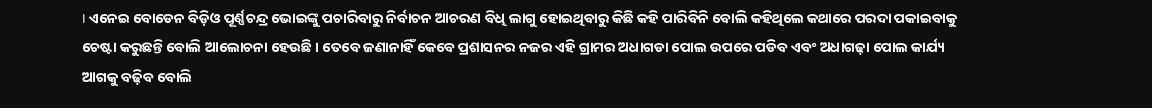। ଏନେଇ ବୋଡେନ ବିଡ଼ିଓ ପୂର୍ଣ୍ଣଚନ୍ଦ୍ର ଭୋଇଙ୍କୁ ପଚାରିବାରୁ ନିର୍ବାଚନ ଆଚରଣ ବିଧି ଲାଗୁ ହୋଇଥିବାରୁ କିଛି କହି ପାରିବିନି ବୋଲି କହିଥିଲେ କଥାରେ ପରଦା ପକାଇବାକୁ ଚେଷ୍ଟା କରୁଛନ୍ତି ବୋଲି ଆଲୋଚନା ହେଉଛି । ତେବେ ଜଣାନାହିଁ କେବେ ପ୍ରଶାସନର ନଜର ଏହି ଗ୍ରାମର ଅଧାଗଡା ପୋଲ ଉପରେ ପଡିବ ଏବଂ ଅଧାଗଢ଼ା ପୋଲ କାର୍ଯ୍ୟ ଆଗକୁ ବଢ଼ିବ ବୋଲି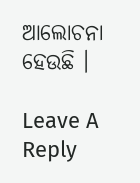ଆଲୋଚନା ହେଉଛି ।

Leave A Reply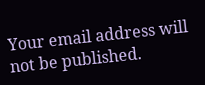Your email address will not be published.